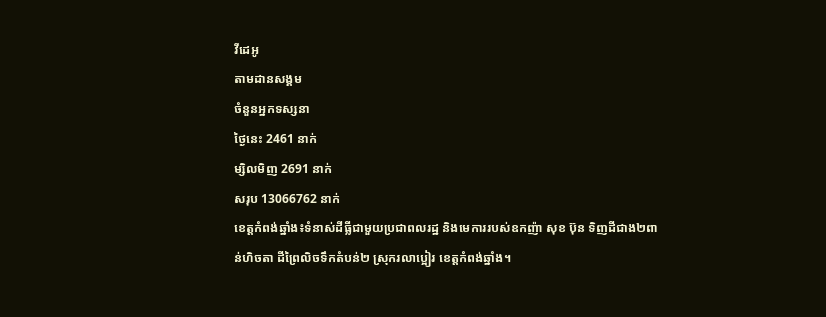វីដេអូ
តាមដានសង្គម
ចំនួនអ្នកទស្សនា
ថ្ងៃនេះ 2461 នាក់
ម្សិលមិញ 2691 នាក់
សរុប 13066762 នាក់
ខេត្តកំពង់ឆ្នាំង៖ទំនាស់ដីធ្លីជាមួយប្រជាពលរដ្ឋ និងមេការរបស់ឧកញ៉ា សុខ ប៊ុន ទិញដីជាង២ពាន់ហិចតា ដីព្រៃលិចទឹកតំបន់២ ស្រុករលាប្អៀរ ខេត្តកំពង់ឆ្នាំង។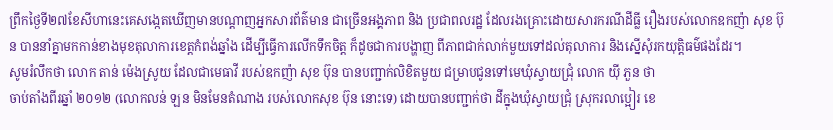ព្រឹកថ្ងៃទី២៧ខែសីហានេះគេសង្កេតឃើញមានបណ្ដាញអ្នកសារព័ត៌មាន ជាច្រើនអង្គភាព និង ប្រជាពលរដ្ឋ ដែលរងគ្រោះដោយសារករណីដីធ្លី រឿងរបស់លោកឧកញ៉ា សុខ ប៊ុន បាននាំគ្នាមកកាន់ខាងមុខតុលាការខេត្តកំពង់ឆ្នាំង ដើម្បីធ្វើការលើកទឹកចិត្ត ក៏ដូចជាការបង្ហាញ ពីភាពជាក់លាក់មួយទៅដល់តុលាការ និងស្នើសុំរកយុត្តិធម៌ផងដែរ។
សូមរំលឹកថា លោក តាន់ ម៉េងស្រូយ ដែលជាមេធាវី របស់ឧកញ៉ា សុខ ប៊ុន បានបញ្ជាក់លិខិតមួយ ជម្រាបជូនទៅមេឃុំស្វាយជ្រុំ លោក យ៉ី ភួន ថា
ចាប់តាំងពីរឆ្នាំ ២០១២ (លោកលន់ ឡន មិនមែនតំណាង របស់លោកសុខ ប៊ុន នោះទេ) ដោយបានបញ្ជាក់ថា ដីក្នុងឃុំស្វាយជ្រុំ ស្រុករលាប្អៀរ ខេ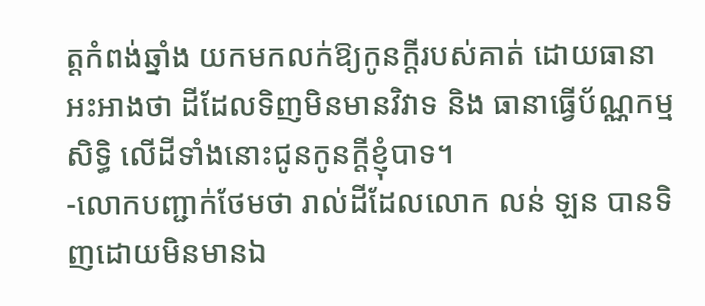ត្តកំពង់ឆ្នាំង យកមកលក់ឱ្យកូនក្តីរបស់គាត់ ដោយធានាអះអាងថា ដីដែលទិញមិនមានវិវាទ និង ធានាធ្វើប័ណ្ណកម្មសិទ្ធិ លើដីទាំងនោះជូនកូនក្តីខ្ញុំបាទ។
-លោកបញ្ជាក់ថែមថា រាល់ដីដែលលោក លន់ ឡន បានទិញដោយមិនមានឯ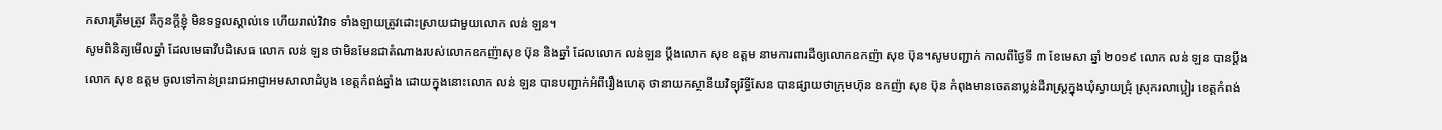កសារត្រឹមត្រូវ គឺកូនក្តីខ្ញុំ មិនទទួលស្គាល់ទេ ហើយរាល់វិវាទ ទាំងឡាយត្រូវដោះស្រាយជាមួយលោក លន់ ឡន។
សូមពិនិត្យមើលឆ្នាំ ដែលមេធាវីបដិសេធ លោក លន់ ឡន ថាមិនមែនជាតំណាងរបស់លោកឧកញ៉ាសុខ ប៊ុន និងឆ្នាំ ដែលលោក លន់ឡន ប្តឹងលោក សុខ ឧត្តម នាមការពារដីឲ្យលោកឧកញ៉ា សុខ ប៊ុន។សូមបញ្ជាក់ កាលពីថ្ងៃទី ៣ ខែមេសា ឆ្នាំ ២០១៩ លោក លន់ ឡន បានប្ដឹង លោក សុខ ឧត្តម ចូលទៅកាន់ព្រះរាជអាជ្ញាអមសាលាដំបូង ខេត្តកំពង់ឆ្នាំង ដោយក្នុងនោះលោក លន់ ឡន បានបញ្ជាក់អំពីរឿងហេតុ ថានាយកស្ថានីយវិទ្យុរិទ្ធីសែន បានផ្សាយថាក្រុមហ៊ុន ឧកញ៉ា សុខ ប៊ុន កំពុងមានចេតនាប្លន់ដីរាស្ដ្រក្នុងឃុំស្វាយជ្រុំ ស្រុករលាប្អៀរ ខេត្តកំពង់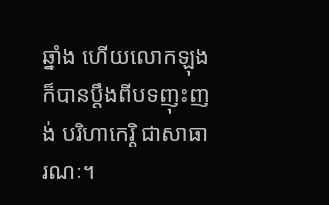ឆ្នាំង ហើយលោកឡុងក៏បានប្ដឹងពីបទញុះញង់ បរិហាកេរ្តិ ជាសាធារណៈ។